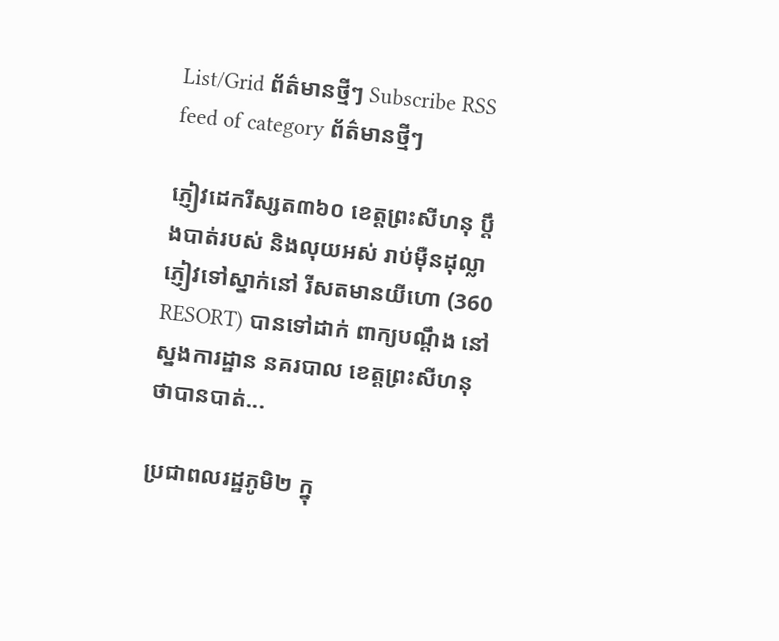List/Grid ព័ត៌មានថ្មីៗ Subscribe RSS feed of category ព័ត៌មានថ្មីៗ

ភ្ញៀវដេករីស្សត៣៦០ ខេត្តព្រះសីហនុ ប្ដឹងបាត់របស់ និងលុយអស់ រាប់ម៉ឺនដុល្លា
ភ្ញៀវទៅស្នាក់នៅ រីសតមានយីហោ (360 RESORT) បានទៅដាក់ ពាក្យបណ្ដឹង នៅស្នងការដ្ឋាន នគរបាល ខេត្ដព្រះសីហនុ ថាបានបាត់...

ប្រជាពលរដ្ឋភូមិ២ ក្នុ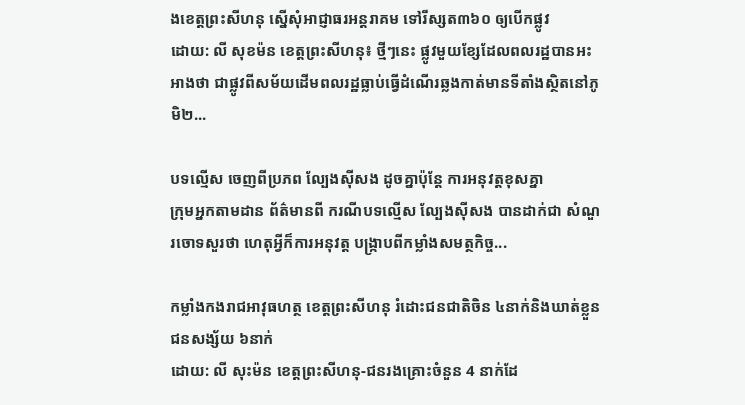ងខេត្តព្រះសីហនុ ស្នើសុំអាជ្ញាធរអន្តរាគម ទៅរីស្សត៣៦០ ឲ្យបើកផ្លូវ
ដោយ: លី សុខម៉ន ខេត្តព្រះសីហនុ៖ ថ្មីៗនេះ ផ្លូវមួយខ្សែដែលពលរដ្ឋបានអះអាងថា ជាផ្លូវពីសម័យដើមពលរដ្ឋធ្លាប់ធ្វើដំណើរឆ្លងកាត់មានទីតាំងស្ថិតនៅភូមិ២...

បទល្មើស ចេញពីប្រភព ល្បែងស៊ីសង ដូចគ្នាប៉ុន្តែ ការអនុវត្តខុសគ្នា
ក្រុមអ្នកតាមដាន ព័ត៌មានពី ករណីបទល្មើស ល្បែងស៊ីសង បានដាក់ជា សំណួរចោទសួរថា ហេតុអ្វីក៏ការអនុវត្ត បង្ក្រាបពីកម្លាំងសមត្ថកិច្ច...

កម្លាំងកងរាជអាវុធហត្ថ ខេត្តព្រះសីហនុ រំដោះជនជាតិចិន ៤នាក់និងឃាត់ខ្លួន ជនសង្ស័យ ៦នាក់
ដោយ: លី សុះម៉ន ខេត្តព្រះសីហនុ-ជនរងគ្រោះចំនួន 4 នាក់ដែ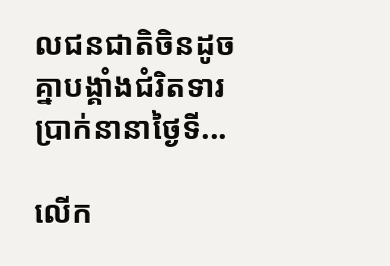លជនជាតិចិនដូចគ្នាបង្គាំងជំរិតទារប្រាក់នានាថ្ងៃទី...

លើក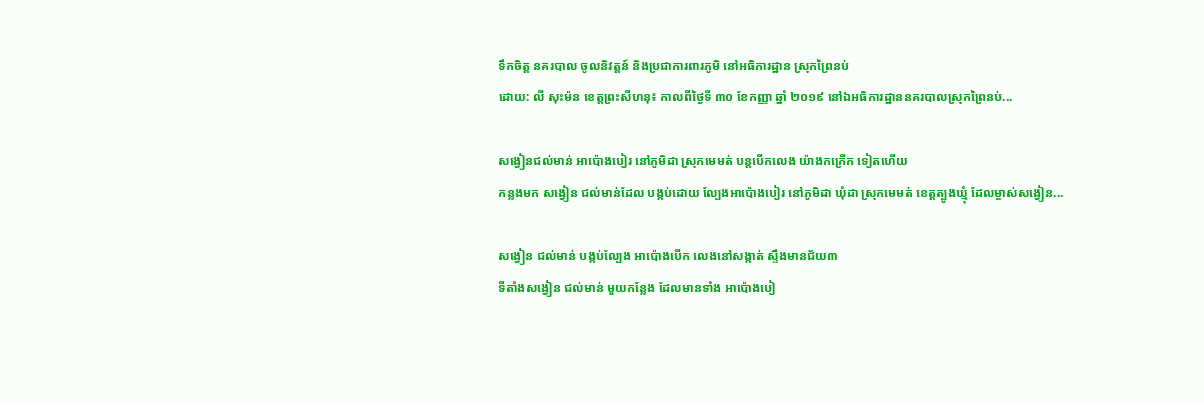ទឹកចិត្ត នគរបាល ចូលនិវត្តន៍ និងប្រជាការពារភូមិ នៅអធិការដ្ឋាន ស្រុកព្រៃនប់
ដោយ: លី សុះម៉ន ខេត្តព្រះសីហនុ៖ កាលពីថ្ងៃទី ៣០ ខែកញ្ញា ឆ្នាំ ២០១៩ នៅឯអធិការដ្ឋាននគរបាលស្រុកព្រៃនប់...

សង្វៀនជល់មាន់ អាប៉ោងបៀរ នៅភូមិដា ស្រុកមេមត់ បន្តបើកលេង យ៉ាងកក្រើក ទៀតហើយ
កន្លងមក សង្វៀន ជល់មាន់ដែល បង្កប់ដោយ ល្បែងអាប៉ោងបៀរ នៅភូមិដា ឃុំដា ស្រុកមេមត់ ខេត្តត្បូងឃ្មុំ ដែលម្ចាស់សង្វៀន...

សង្វៀន ជល់មាន់ បង្កប់ល្បែង អាប៉ោងបើក លេងនៅសង្កាត់ ស្ទឹងមានជ័យ៣
ទីតាំងសង្វៀន ជល់មាន់ មួយកន្លែង ដែលមានទាំង អាប៉ោងបៀ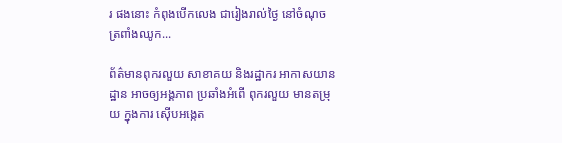រ ផងនោះ កំពុងបើកលេង ជារៀងរាល់ថ្ងៃ នៅចំណុច ត្រពាំងឈូក...

ព័ត៌មានពុករលួយ សាខាគយ និងរដ្ឋាករ អាកាសយានដ្ឋាន អាចឲ្យអង្គភាព ប្រឆាំងអំពើ ពុករលួយ មានតម្រុយ ក្នុងការ ស៊ើបអង្កេត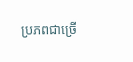ប្រភពជាច្រើ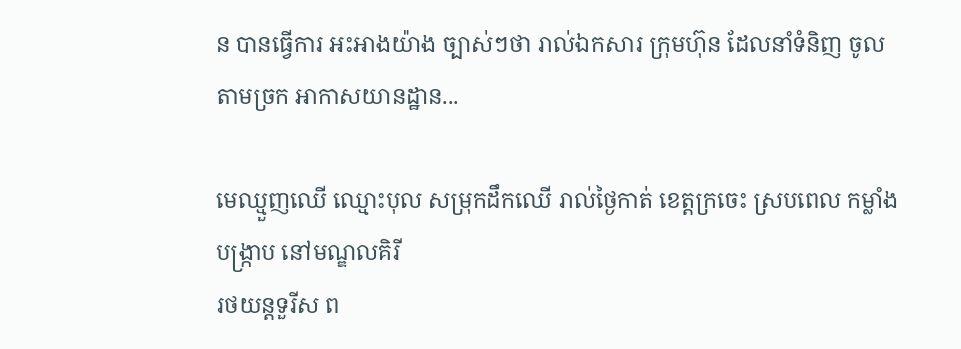ន បានធ្វើការ អះអាងយ៉ាង ច្បាស់ៗថា រាល់ឯកសារ ក្រុមហ៊ុន ដែលនាំទំនិញ ចូលតាមច្រក អាកាសយានដ្ឋាន...

មេឈ្មួញឈើ ឈ្មោះបុល សម្រុកដឹកឈើ រាល់ថ្ងៃកាត់ ខេត្តក្រចេះ ស្របពេល កម្លាំងបង្ក្រាប នៅមណ្ឌលគិរី
រថយន្តទួរីស ព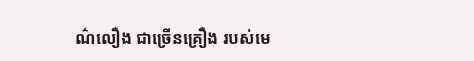ណ៌លឿង ជាច្រើនគ្រឿង របស់មេ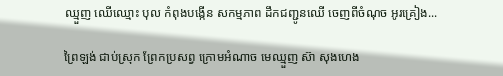ឈ្មួញ ឈើឈ្មោះ បុល កំពុងបង្កើន សកម្មភាព ដឹកជញ្ជូនឈើ ចេញពីចំណុច អូរគ្រៀង...

ព្រៃឡង់ ជាប់ស្រុក ព្រែកប្រសព្វ ក្រោមអំណាច មេឈ្មួញ ស៊ា សុងហេង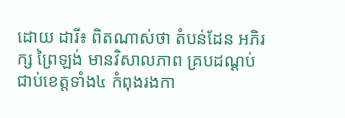ដោយ ដារី៖ ពិតណាស់ថា តំបន់ដែន អភិរក្ស ព្រៃឡង់ មានវិសាលភាព គ្របដណ្ដប់ ជាប់ខេត្តទាំង៤ កំពុងរងកា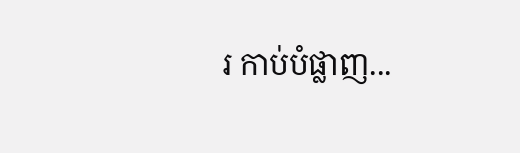រ កាប់បំផ្លាញ...